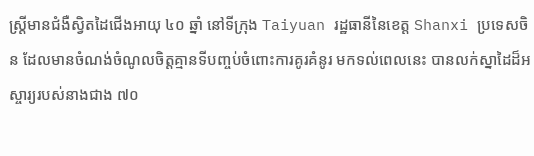ស្ត្រីមានជំងឺស្វិតដៃជើងអាយុ ៤០ ឆ្នាំ នៅទីក្រុង Taiyuan រដ្ឋធានីនៃខេត្ត Shanxi ប្រទេសចិន ដែលមានចំណង់ចំណូលចិត្តគ្មានទីបញ្ចប់ចំពោះការគូរគំនូរ មកទល់ពេលនេះ បានលក់ស្នាដៃដ៏អស្ចារ្យរបស់នាងជាង ៧០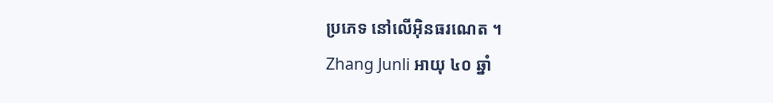ប្រភេទ នៅលើអ៊ិនធរណេត ។
Zhang Junli អាយុ ៤០ ឆ្នាំ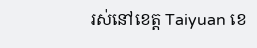រស់នៅខេត្ត Taiyuan ខេ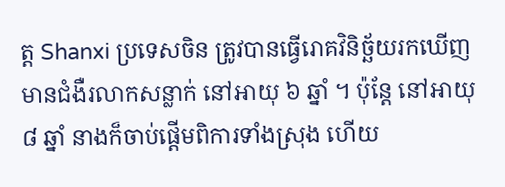ត្ត Shanxi ប្រទេសចិន ត្រូវបានធ្វើរោគវិនិច្ឆ័យរកឃើញមានជំងឺរលាកសន្លាក់ នៅអាយុ ៦ ឆ្នាំ ។ ប៉ុន្តែ នៅអាយុ ៨ ឆ្នាំ នាងក៏ចាប់ផ្តើមពិការទាំងស្រុង ហើយ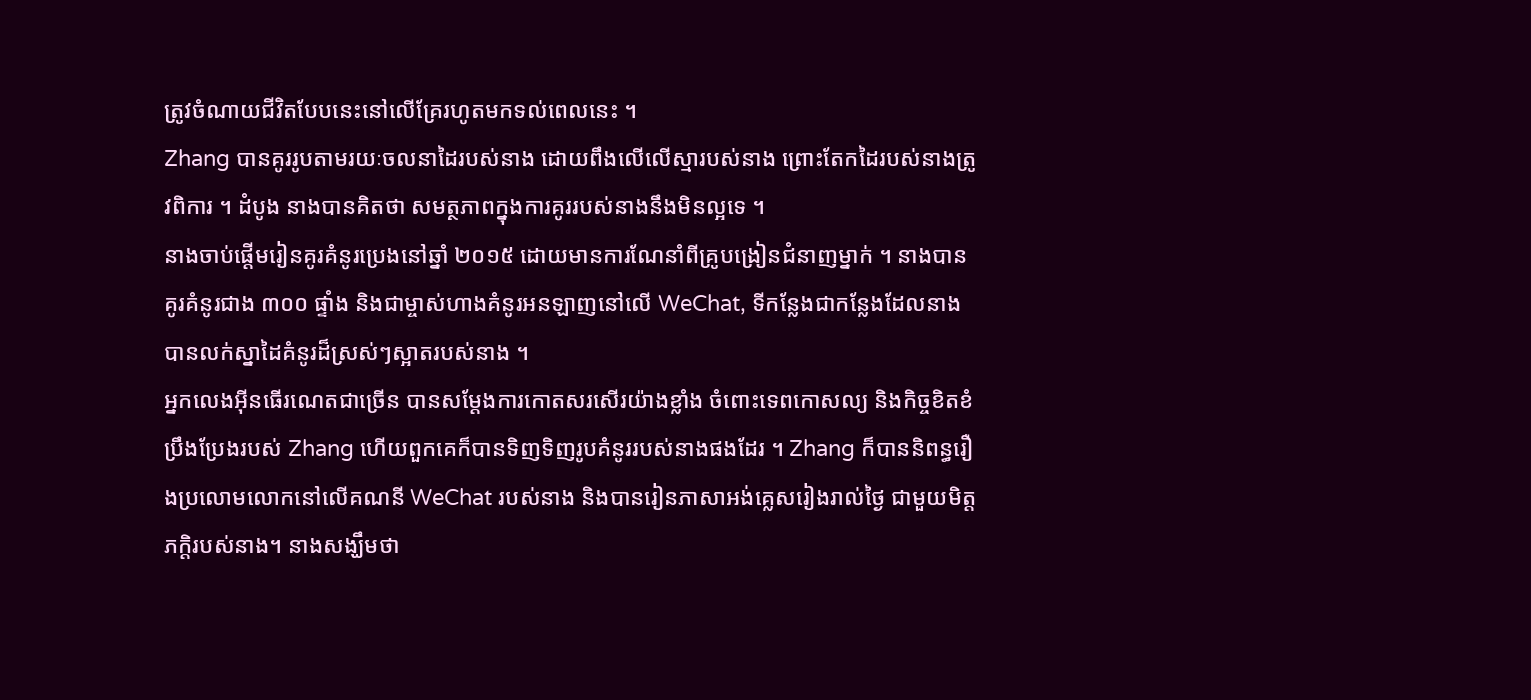ត្រូវចំណាយជីវិតបែបនេះនៅលើគ្រែរហូតមកទល់ពេលនេះ ។
Zhang បានគូររូបតាមរយៈចលនាដៃរបស់នាង ដោយពឹងលើលើស្មារបស់នាង ព្រោះតែកដៃរបស់នាងត្រូវពិការ ។ ដំបូង នាងបានគិតថា សមត្ថភាពក្នុងការគូររបស់នាងនឹងមិនល្អទេ ។
នាងចាប់ផ្តើមរៀនគូរគំនូរប្រេងនៅឆ្នាំ ២០១៥ ដោយមានការណែនាំពីគ្រូបង្រៀនជំនាញម្នាក់ ។ នាងបានគូរគំនូរជាង ៣០០ ផ្ទាំង និងជាម្ចាស់ហាងគំនូរអនឡាញនៅលើ WeChat, ទីកន្លែងជាកន្លែងដែលនាងបានលក់ស្នាដៃគំនូរដ៏ស្រស់ៗស្អាតរបស់នាង ។
អ្នកលេងអ៊ីនធើរណេតជាច្រើន បានសម្តែងការកោតសរសើរយ៉ាងខ្លាំង ចំពោះទេពកោសល្យ និងកិច្ចខិតខំប្រឹងប្រែងរបស់ Zhang ហើយពួកគេក៏បានទិញទិញរូបគំនូររបស់នាងផងដែរ ។ Zhang ក៏បាននិពន្ធរឿងប្រលោមលោកនៅលើគណនី WeChat របស់នាង និងបានរៀនភាសាអង់គ្លេសរៀងរាល់ថ្ងៃ ជាមួយមិត្តភក្តិរបស់នាង។ នាងសង្ឃឹមថា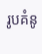រូបគំនូ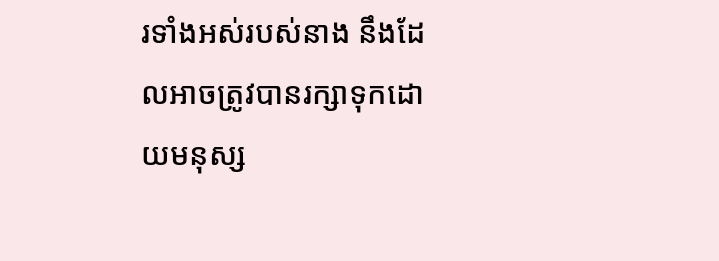រទាំងអស់របស់នាង នឹងដែលអាចត្រូវបានរក្សាទុកដោយមនុស្ស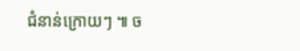ជំនាន់ក្រោយៗ ៕ ច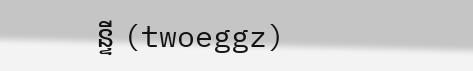ន្ទី (twoeggz)